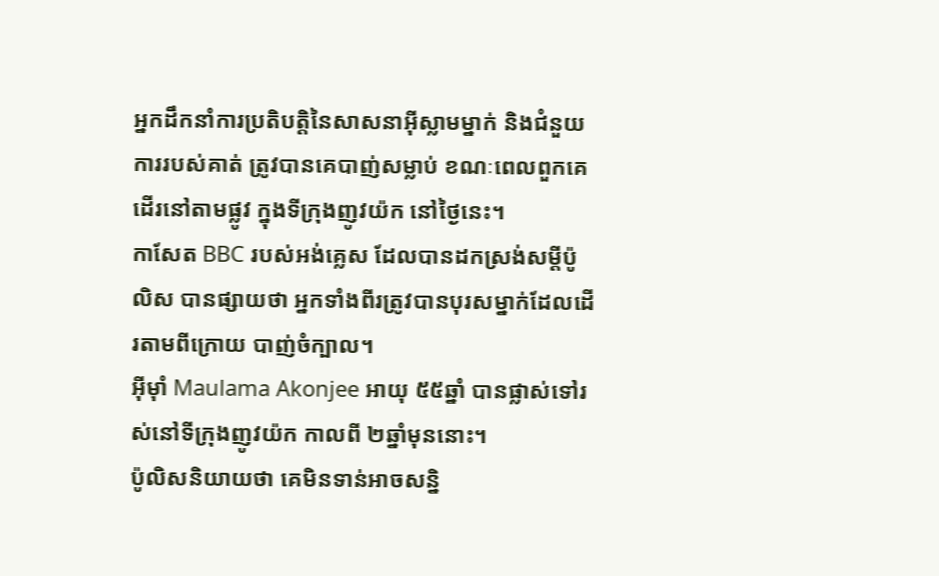អ្នកដឹកនាំការប្រតិបត្តិនៃសាសនាអ៊ីស្លាមម្នាក់ និងជំនួយការរបស់គាត់ ត្រូវបានគេបាញ់សម្លាប់ ខណៈពេលពួកគេដើរនៅតាមផ្លូវ ក្នុងទីក្រុងញូវយ៉ក នៅថ្ងៃនេះ។
កាសែត BBC របស់អង់គ្លេស ដែលបានដកស្រង់សម្ដីប៉ូលិស បានផ្សាយថា អ្នកទាំងពីរត្រូវបានបុរសម្នាក់ដែលដើរតាមពីក្រោយ បាញ់ចំក្បាល។
អ៊ីម៉ាំ Maulama Akonjee អាយុ ៥៥ឆ្នាំ បានផ្លាស់ទៅរស់នៅទីក្រុងញូវយ៉ក កាលពី ២ឆ្នាំមុននោះ។
ប៉ូលិសនិយាយថា គេមិនទាន់អាចសន្និ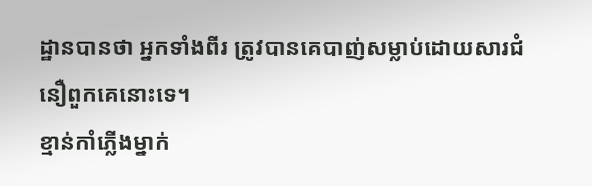ដ្ឋានបានថា អ្នកទាំងពីរ ត្រូវបានគេបាញ់សម្លាប់ដោយសារជំនឿពួកគេនោះទេ។
ខ្មាន់កាំភ្លើងម្នាក់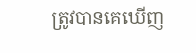ត្រូវបានគេឃើញ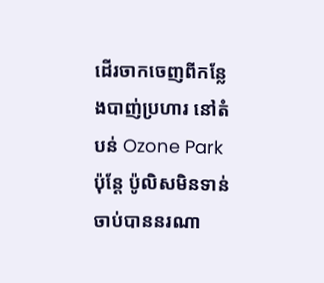ដើរចាកចេញពីកន្លែងបាញ់ប្រហារ នៅតំបន់ Ozone Park ប៉ុន្តែ ប៉ូលិសមិនទាន់ចាប់បាននរណា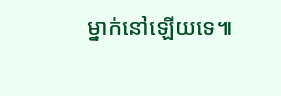ម្នាក់នៅឡើយទេ៕